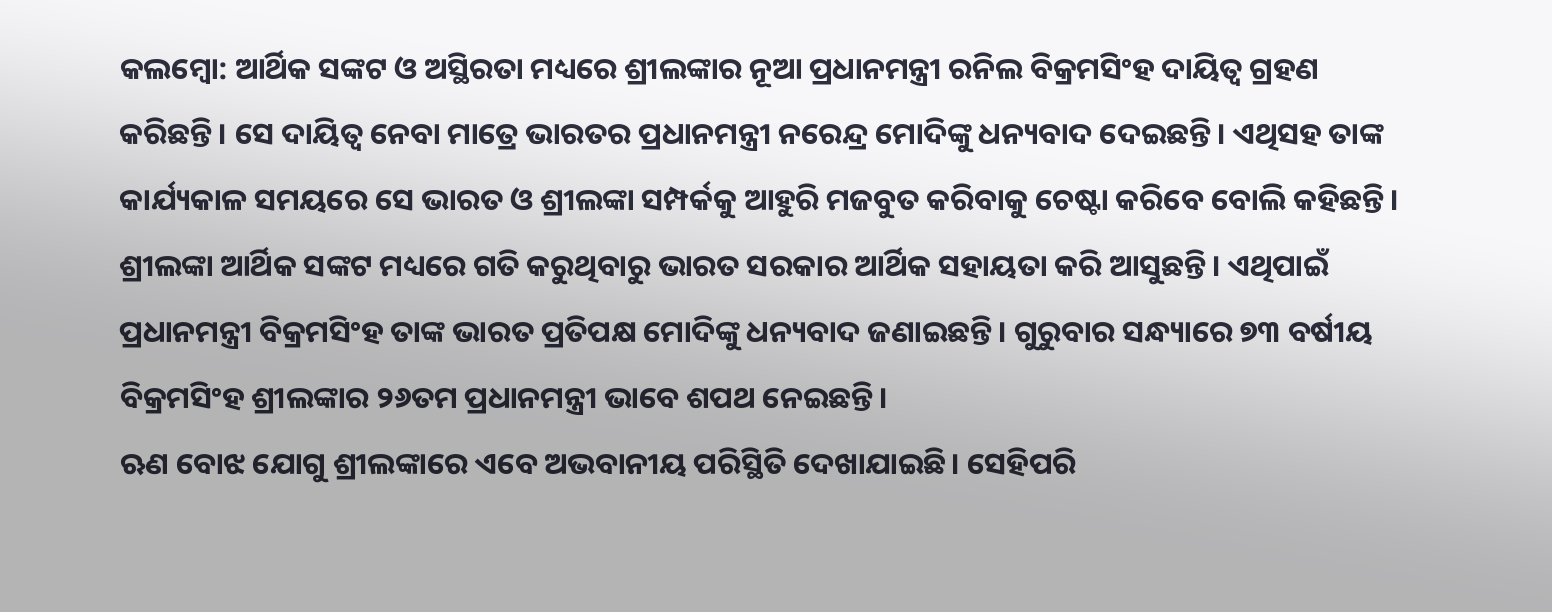କଲମ୍ବୋ: ଆର୍ଥିକ ସଙ୍କଟ ଓ ଅସ୍ଥିରତା ମଧ୍ୟରେ ଶ୍ରୀଲଙ୍କାର ନୂଆ ପ୍ରଧାନମନ୍ତ୍ରୀ ରନିଲ ବିକ୍ରମସିଂହ ଦାୟିତ୍ୱ ଗ୍ରହଣ କରିଛନ୍ତି। ସେ ଦାୟିତ୍ୱ ନେବା ମାତ୍ରେ ଭାରତର ପ୍ରଧାନମନ୍ତ୍ରୀ ନରେନ୍ଦ୍ର ମୋଦିଙ୍କୁ ଧନ୍ୟବାଦ ଦେଇଛନ୍ତି। ଏଥିସହ ତାଙ୍କ କାର୍ଯ୍ୟକାଳ ସମୟରେ ସେ ଭାରତ ଓ ଶ୍ରୀଲଙ୍କା ସମ୍ପର୍କକୁ ଆହୁରି ମଜବୁତ କରିବାକୁ ଚେଷ୍ଟା କରିବେ ବୋଲି କହିଛନ୍ତି।
ଶ୍ରୀଲଙ୍କା ଆର୍ଥିକ ସଙ୍କଟ ମଧ୍ୟରେ ଗତି କରୁଥିବାରୁ ଭାରତ ସରକାର ଆର୍ଥିକ ସହାୟତା କରି ଆସୁଛନ୍ତି। ଏଥିପାଇଁ ପ୍ରଧାନମନ୍ତ୍ରୀ ବିକ୍ରମସିଂହ ତାଙ୍କ ଭାରତ ପ୍ରତିପକ୍ଷ ମୋଦିଙ୍କୁ ଧନ୍ୟବାଦ ଜଣାଇଛନ୍ତି। ଗୁରୁବାର ସନ୍ଧ୍ୟାରେ ୭୩ ବର୍ଷୀୟ ବିକ୍ରମସିଂହ ଶ୍ରୀଲଙ୍କାର ୨୬ତମ ପ୍ରଧାନମନ୍ତ୍ରୀ ଭାବେ ଶପଥ ନେଇଛନ୍ତି।
ଋଣ ବୋଝ ଯୋଗୁ ଶ୍ରୀଲଙ୍କାରେ ଏବେ ଅଭବାନୀୟ ପରିସ୍ଥିତି ଦେଖାଯାଇଛି। ସେହିପରି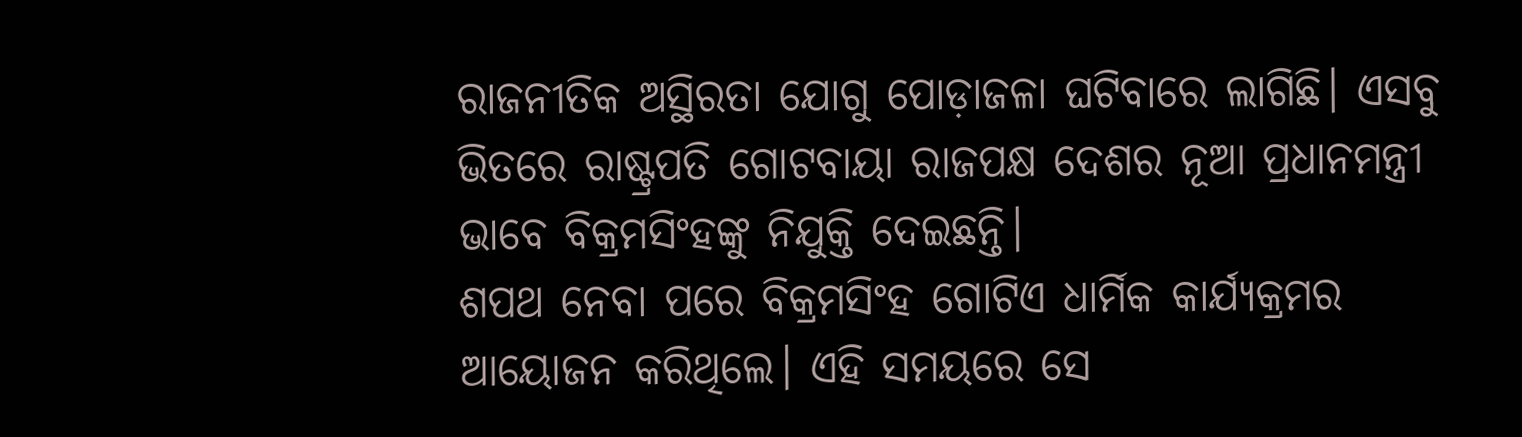ରାଜନୀତିକ ଅସ୍ଥିରତା ଯୋଗୁ ପୋଡ଼ାଜଳା ଘଟିବାରେ ଲାଗିଛି। ଏସବୁ ଭିତରେ ରାଷ୍ଟ୍ରପତି ଗୋଟବାୟା ରାଜପକ୍ଷ ଦେଶର ନୂଆ ପ୍ରଧାନମନ୍ତ୍ରୀ ଭାବେ ବିକ୍ରମସିଂହଙ୍କୁ ନିଯୁକ୍ତି ଦେଇଛନ୍ତି।
ଶପଥ ନେବା ପରେ ବିକ୍ରମସିଂହ ଗୋଟିଏ ଧାର୍ମିକ କାର୍ଯ୍ୟକ୍ରମର ଆୟୋଜନ କରିଥିଲେ। ଏହି ସମୟରେ ସେ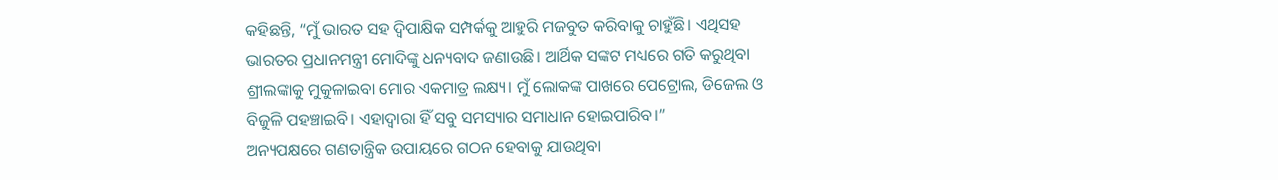କହିଛନ୍ତି, “ମୁଁ ଭାରତ ସହ ଦ୍ୱିପାକ୍ଷିକ ସମ୍ପର୍କକୁ ଆହୁରି ମଜବୁତ କରିବାକୁ ଚାହୁଁଛି। ଏଥିସହ ଭାରତର ପ୍ରଧାନମନ୍ତ୍ରୀ ମୋଦିଙ୍କୁ ଧନ୍ୟବାଦ ଜଣାଉଛି। ଆର୍ଥିକ ସଙ୍କଟ ମଧ୍ୟରେ ଗତି କରୁଥିବା ଶ୍ରୀଲଙ୍କାକୁ ମୁକୁଳାଇବା ମୋର ଏକମାତ୍ର ଲକ୍ଷ୍ୟ। ମୁଁ ଲୋକଙ୍କ ପାଖରେ ପେଟ୍ରୋଲ, ଡିଜେଲ ଓ ବିଜୁଳି ପହଞ୍ଚାଇବି। ଏହାଦ୍ୱାରା ହିଁ ସବୁ ସମସ୍ୟାର ସମାଧାନ ହୋଇପାରିବ।”
ଅନ୍ୟପକ୍ଷରେ ଗଣତାନ୍ତ୍ରିକ ଉପାୟରେ ଗଠନ ହେବାକୁ ଯାଉଥିବା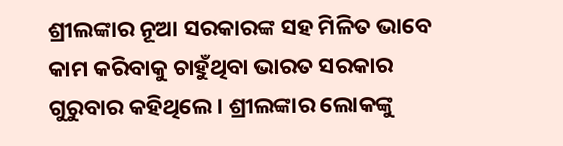ଶ୍ରୀଲଙ୍କାର ନୂଆ ସରକାରଙ୍କ ସହ ମିଳିତ ଭାବେ କାମ କରିବାକୁ ଚାହୁଁଥିବା ଭାରତ ସରକାର ଗୁରୁବାର କହିଥିଲେ। ଶ୍ରୀଲଙ୍କାର ଲୋକଙ୍କୁ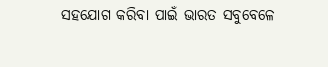ସହଯୋଗ କରିବା ପାଇଁ ଭାରତ ସବୁବେଳେ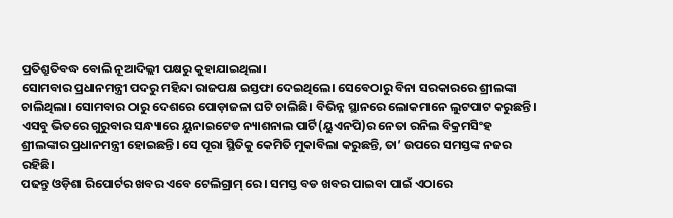ପ୍ରତିଶ୍ରୁତିବଦ୍ଧ ବୋଲି ନୂଆଦିଲ୍ଲୀ ପକ୍ଷରୁ କୁହାଯାଇଥିଲା।
ସୋମବାର ପ୍ରଧାନମନ୍ତ୍ରୀ ପଦରୁ ମହିନ୍ଦା ରାଜପକ୍ଷ ଇସ୍ତଫା ଦେଇଥିଲେ। ସେବେଠାରୁ ବିନା ସରକାରରେ ଶ୍ରୀଲଙ୍କା ଚାଲିଥିଲା। ସୋମବାର ଠାରୁ ଦେଶରେ ପୋଡ଼ାଜଳା ଘଟି ଚାଲିଛି। ବିଭିନ୍ନ ସ୍ଥାନରେ ଲୋକମାନେ ଲୁଟପାଟ କରୁଛନ୍ତି। ଏସବୁ ଭିତରେ ଗୁରୁବାର ସନ୍ଧ୍ୟାରେ ୟୁନାଇଟେଡ ନ୍ୟାଶନାଲ ପାର୍ଟି(ୟୁଏନପି)ର ନେତା ରନିଲ ବିକ୍ରମସିଂହ ଶ୍ରୀଲଙ୍କାର ପ୍ରଧାନମନ୍ତ୍ରୀ ହୋଇଛନ୍ତି। ସେ ପୂରା ସ୍ଥିତିକୁ କେମିତି ମୁକାବିଲା କରୁଛନ୍ତି, ତା’ ଉପରେ ସମସ୍ତଙ୍କ ନଜର ରହିଛି।
ପଢନ୍ତୁ ଓଡ଼ିଶା ରିପୋର୍ଟର ଖବର ଏବେ ଟେଲିଗ୍ରାମ୍ ରେ। ସମସ୍ତ ବଡ ଖବର ପାଇବା ପାଇଁ ଏଠାରେ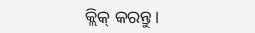କ୍ଲିକ୍ କରନ୍ତୁ।